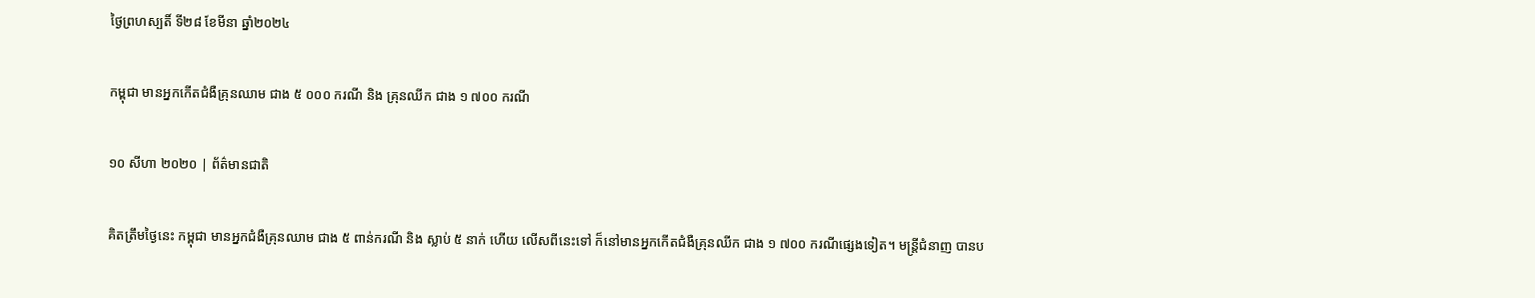ថ្ងៃព្រហស្បតិ៍ ទី២៨ ខែមីនា ឆ្នាំ២០២៤

កម្ពុជា មានអ្នកកើតជំងឺគ្រុនឈាម ជាង ៥ ០០០ ករណី និង គ្រុនឈីក ជាង ១ ៧០០ ករណី

១០ សីហា ២០២០ | ព័ត៌មានជាតិ

គិតត្រឹមថ្ងៃនេះ កម្ពុជា មានអ្នកជំងឺគ្រុនឈាម ជាង ៥ ពាន់ករណី និង ស្លាប់ ៥ នាក់ ហើយ លើសពីនេះទៅ ក៏នៅមានអ្នកកើតជំងឺគ្រុនឈីក ជាង ១ ៧០០ ករណីផ្សេងទៀត។ មន្ត្រីជំនាញ បានប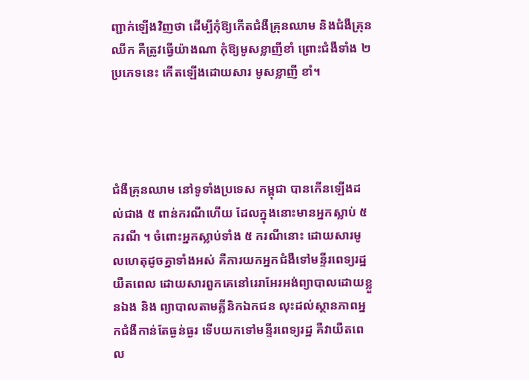ញ្ជាក់ឡើងវិញថា ដើម្បីកុំឱ្យកើតជំងឺគ្រុនឈាម និងជំងឺគ្រុនឈីក គឺត្រូវធ្វើយ៉ាងណា កុំឱ្យមូសខ្លាញីខាំ ព្រោះជំងឺទាំង ២ ប្រភេទនេះ កើតឡើងដោយសារ មូសខ្លាញី ខាំ។




ជំងឺគ្រុនឈាម នៅទូទាំងប្រទេស កម្ពុជា បានកើនឡើងដល់ជាង ៥ ពាន់ករណីហើយ ដែលក្នុងនោះមានអ្នកស្លាប់ ៥ ករណី ។ ចំពោះអ្នកស្លាប់ទាំង ៥ ករណីនោះ ដោយសារមូលហេតុដូចគ្នាទាំងអស់ គឺការយកអ្នកជំងឺទៅមន្ទីរពេទ្យរដ្ឋយឺតពេល ដោយសារពួកគេនៅរេរាអែរអង់ព្យាបាលដោយខ្លួនឯង និង ព្យាបាលតាមគ្លីនិកឯកជន លុះដល់ស្ថានភាពអ្នកជំងឺកាន់តែធ្ងន់ធ្ងរ ទើបយកទៅមន្ទីរពេទ្យរដ្ឋ គឺវាយឺតពេល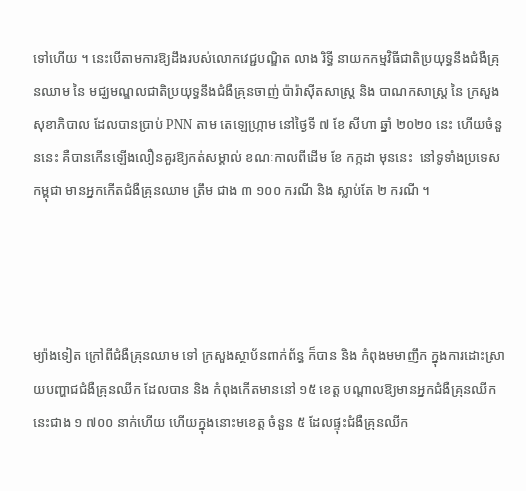ទៅហើយ ។ នេះបើតាមការឱ្យដឹងរបស់លោកវេជ្ជបណ្ឌិត លាង រិទ្ធី នាយកកម្មវិធីជាតិប្រយុទ្ធនឹងជំងឺគ្រុនឈាម នៃ មជ្ឃមណ្ឌលជាតិប្រយុទ្ធនឹងជំងឺគ្រុនចាញ់ ប៉ារ៉ាស៊ីតសាស្ត្រ និង បាណកសាស្ត្រ នៃ ក្រសួងសុខាភិបាល ដែលបានប្រាប់ PNN តាម តេឡេហ្ក្រាម នៅថ្ងៃទី ៧ ខែ សីហា ឆ្នាំ ២០២០ នេះ ហើយចំនួននេះ គឺបានកើនឡើងលឿនគួរឱ្យកត់សម្គាល់ ខណៈកាលពីដើម ខែ កក្កដា មុននេះ  នៅទូទាំងប្រទេស កម្ពុជា មានអ្នកកើតជំងឺគ្រុនឈាម ត្រឹម ជាង ៣ ១០០ ករណី និង ស្លាប់តែ ២ ករណី ។




ម្យ៉ាងទៀត ក្រៅពីជំងឺគ្រុនឈាម ទៅ ក្រសួងស្ថាប័នពាក់ព័ន្ធ ក៏បាន និង កំពុងមមាញឹក ក្នុងការដោះស្រាយបញ្ហាជជំងឺគ្រុនឈីក ដែលបាន និង កំពុងកើតមាននៅ ១៥ ខេត្ត បណ្តាលឱ្យមានអ្នកជំងឺគ្រុនឈីកនេះជាង ១ ៧០០ នាក់ហើយ ហើយក្នុងនោះមខេត្ត ចំនួន ៥ ដែលផ្ទុះជំងឺគ្រុនឈីក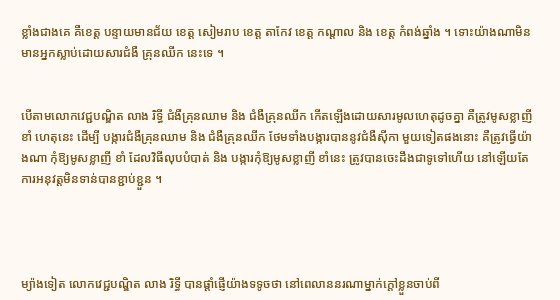ខ្លាំងជាងគេ គឺខេត្ត បន្ទាយមានជ័យ ខេត្ត សៀមរាប ខេត្ត តាកែវ ខេត្ត កណ្តាល និង ខេត្ត កំពង់ឆ្នាំង ។ ទោះយ៉ាងណាមិនមានអ្នកស្លាប់ដោយសារជំងឺ គ្រុនឈីក នេះទេ ។


បើតាមលោកវេជ្ជបណ្ឌិត លាង រិទ្ធី ជំងឺគ្រុនឈាម និង ជំងឺគ្រុនឈីក កើតឡើងដោយសារមូលហេតុដូចគ្នា គឺត្រូវមូសខ្លាញី ខាំ ហេតុនេះ ដើម្បី បង្ការជំងឺគ្រុនឈាម និង ជំងឺគ្រុនឈីក ថែមទាំងបង្ការបាននូវជំងឺស៊ីកា មួយទៀតផងនោះ គឺត្រូវធ្វើយ៉ាងណា កុំឱ្យមូសខ្លាញី ខាំ ដែលវិធីលុបបំបាត់ និង បង្ការកុំឱ្យមូសខ្លាញី ខាំនេះ ត្រូវបានចេះដឹងជាទូទៅហើយ នៅឡើយតែការអនុវត្តមិនទាន់បានខ្ជាប់ខ្ជួន ។




ម្យ៉ាងទៀត លោកវេជ្ជបណ្ឌិត លាង រិទ្ធី បានផ្តាំផ្ញើយ៉ាងទទូចថា នៅពេលាននរណាម្នាក់ក្តៅខ្លួនចាប់ពី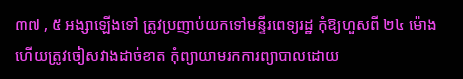៣៧ , ៥ អង្សាឡើងទៅ ត្រូវប្រញាប់យកទៅមន្ទីរពេទ្យរដ្ឋ កុំឱ្យហួសពី ២៤ ម៉ោង ហើយត្រូវចៀសវាងដាច់ខាត កុំព្យាយាមរកការព្យាបាលដោយ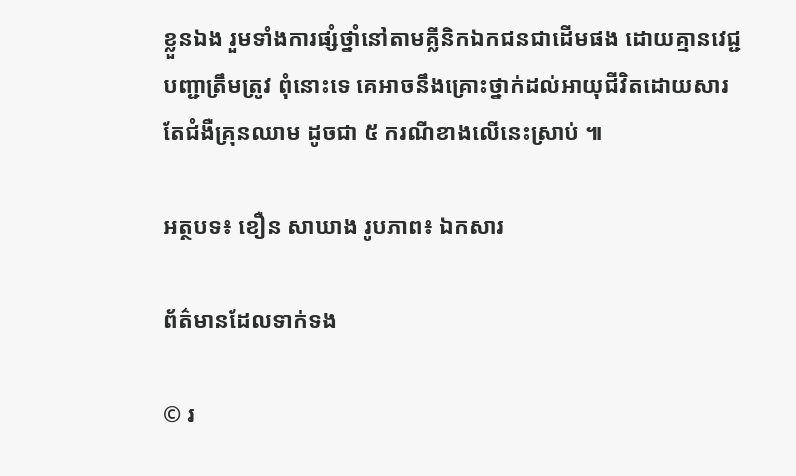ខ្លួនឯង រួមទាំងការផ្សំថ្នាំនៅតាមគ្លីនិកឯកជនជាដើមផង ដោយគ្មានវេជ្ជបញ្ជាត្រឹមត្រូវ ពុំនោះទេ គេអាចនឹងគ្រោះថ្នាក់ដល់អាយុជីវិតដោយសារតែជំងឺគ្រុនឈាម ដូចជា ៥ ករណីខាងលើនេះស្រាប់ ៕

អត្ថបទ៖ ខឿន សាឃាង រូបភាព៖ ឯកសារ

ព័ត៌មានដែលទាក់ទង

© រ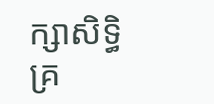ក្សាសិទ្ធិគ្រ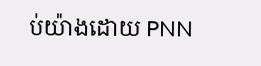ប់យ៉ាងដោយ PNN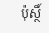ប៉ុស្ថិ៍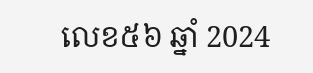លេខ៥៦ ឆ្នាំ 2024